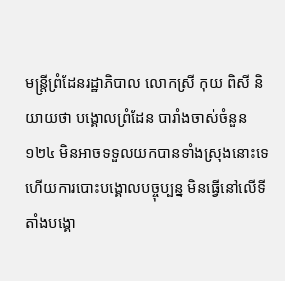មន្រ្តីព្រំដែនរដ្ឋាភិបាល លោកស្រី កុយ ពិសី និយាយថា បង្គោលព្រំដែន បារាំងចាស់ចំនួន ១២៤ មិនអាចទទួលយកបានទាំងស្រុងនោះទេ ហើយការបោះបង្គោលបច្ចុប្បន្ន មិនធ្វើនៅលើទីតាំងបង្គោ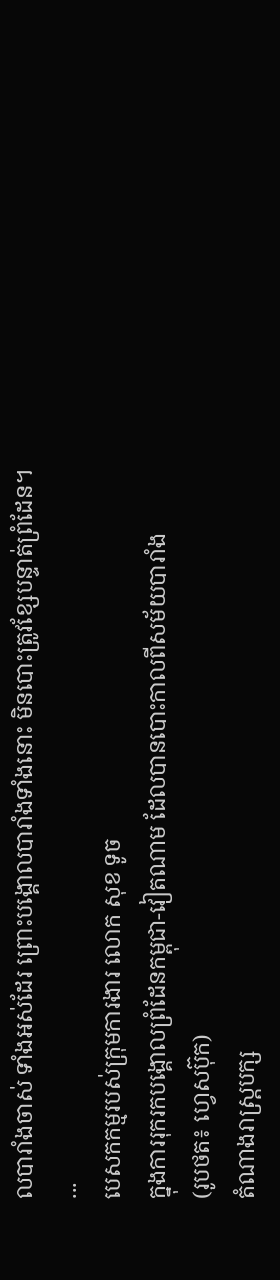លបារាំងចាស់ ទាំងអស់ដែរ ព្រោះបង្គោលបារាំងទាំងនោះ មិនបោះត្រូវខ្សែបន្ទាត់ព្រំដែន។
...
បេសកកម្មរបស់ក្រុមការងារ លោក សុខ ទូច
ក្នុងការរុករកបង្គោលព្រំដែនកម្ពុជា-វៀតណាម ដែលបានបោះកាលពីសម័យបារាំង
(រូបថត៖ ហ្វេសប៊ុក)
តំណាងរាស្ត្របក្ស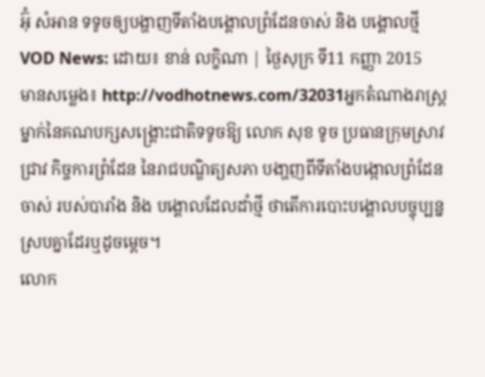អ៊ុំ សំអាន ទទូចឲ្យបង្ហាញទីតាំងបង្គោលព្រំដែនចាស់ និង បង្គោលថ្មី
VOD News: ដោយ៖ ខាន់ លក្ខិណា | ថ្ងៃសុក្រ ទី11 កញ្ញា 2015
មានសម្លេង៖ http://vodhotnews.com/32031អ្នកតំណាងរាស្ត្រ ម្នាក់នៃគណបក្សសង្គ្រោះជាតិទទូចឱ្យ លោក សុខ ទូច ប្រធានក្រុមស្រាវជ្រាវ កិច្ចការព្រំដែន នៃរាជបណ្ឌិត្យសភា បងា្ហញពីទីតាំងបង្កោលព្រំដែនចាស់ របស់បារាំង និង បង្គោលដែលដាំថ្មី ថាតើការបោះបង្គោលបច្ចុប្បន្ន ស្របគ្នាដែរឬដូចម្ដេច។
លោក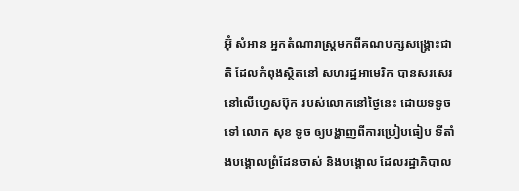អ៊ុំ សំអាន អ្នកតំណារាស្ត្រមកពីគណបក្សសង្គ្រោះជាតិ ដែលកំពុងស្ថិតនៅ សហរដ្ឋអាមេរិក បានសរសេរនៅលើហ្វេសប៊ុក របស់លោកនៅថ្ងៃនេះ ដោយទទូចទៅ លោក សុខ ទូច ឲ្យបង្ហាញពីការប្រៀបធៀប ទីតាំងបង្គោលព្រំដែនចាស់ និងបង្គោល ដែលរដ្ឋាភិបាល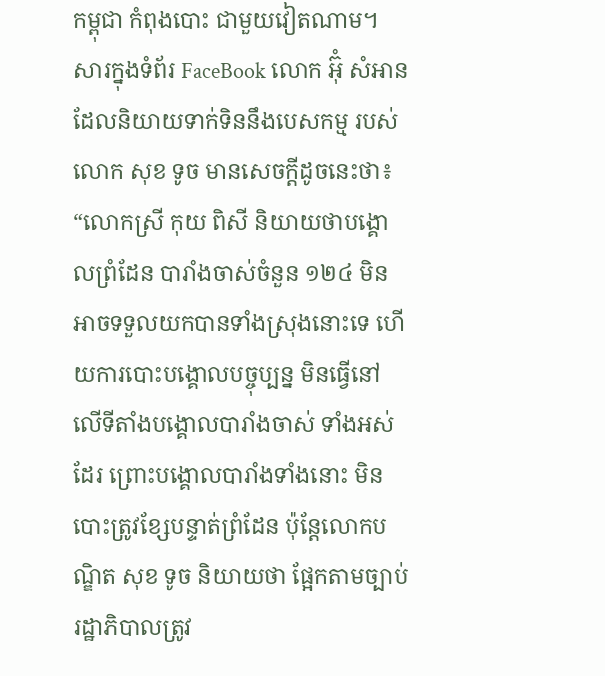កម្ពុជា កំពុងបោះ ជាមួយវៀតណាម។
សារក្នុងទំព័រ FaceBook លោក អ៊ុំ សំអាន ដែលនិយាយទាក់ទិននឹងបេសកម្ម របស់លោក សុខ ទូច មានសេចក្ដីដូចនេះថា៖ “លោកស្រី កុយ ពិសី និយាយថាបង្គោលព្រំដែន បារាំងចាស់ចំនួន ១២៤ មិនអាចទទួលយកបានទាំងស្រុងនោះទេ ហើយការបោះបង្គោលបច្ចុប្បន្ន មិនធ្វើនៅលើទីតាំងបង្គោលបារាំងចាស់ ទាំងអស់ដែរ ព្រោះបង្គោលបារាំងទាំងនោះ មិនបោះត្រូវខ្សែបន្ទាត់ព្រំដែន ប៉ុន្តែលោកបណ្ឌិត សុខ ទូច និយាយថា ផ្អែកតាមច្បាប់ រដ្ឋាភិបាលត្រូវ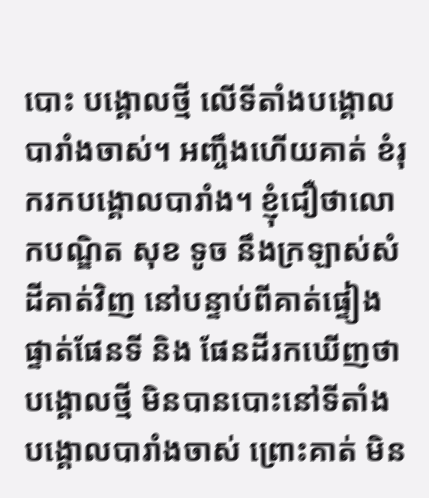បោះ បង្គោលថ្មី លើទីតាំងបង្គោល បារាំងចាស់។ អញ្ចឹងហើយគាត់ ខំរុករកបង្គោលបារាំង។ ខ្ញុំជឿថាលោកបណ្ឌិត សុខ ទូច នឹងក្រឡាស់សំដីគាត់វិញ នៅបន្ទាប់ពីគាត់ផ្ទៀងផ្ទាត់ផែនទី និង ផែនដីរកឃើញថា បង្គោលថ្មី មិនបានបោះនៅទីតាំងបង្គោលបារាំងចាស់ ព្រោះគាត់ មិន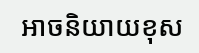អាចនិយាយខុស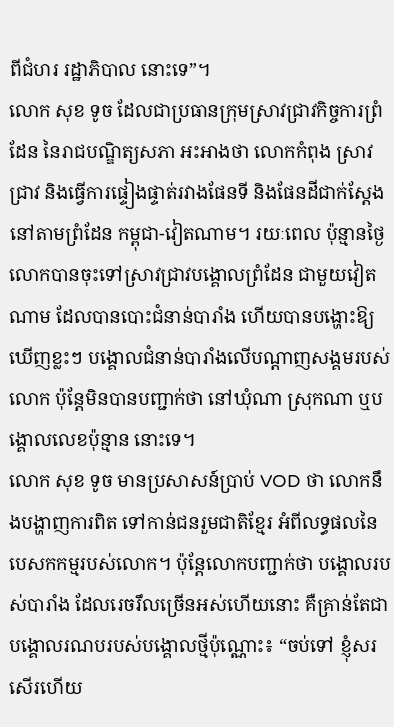ពីជំហរ រដ្ឋាភិបាល នោះទេ”។
លោក សុខ ទូច ដែលជាប្រធានក្រុមស្រាវជ្រាវកិច្ចការព្រំដែន នៃរាជបណ្ឌិត្យសភា អះអាងថា លោកកំពុង ស្រាវជ្រាវ និងធ្វើការផ្ទៀងផ្ទាត់រវាងផែនទី និងផែនដីជាក់ស្តែង នៅតាមព្រំដែន កម្ពុជា-វៀតណាម។ រយៈពេល ប៉ុន្មានថ្ងៃ លោកបានចុះទៅស្រាវជ្រាវបង្គោលព្រំដែន ជាមួយវៀតណាម ដែលបានបោះជំនាន់បារាំង ហើយបានបង្ហោះឱ្យឃើញខ្លះៗ បង្គោលជំនាន់បារាំងលើបណ្ដាញសង្គមរបស់លោក ប៉ុន្តែមិនបានបញ្ជាក់ថា នៅឃុំណា ស្រុកណា ឬបង្គោលលេខប៉ុន្មាន នោះទេ។
លោក សុខ ទូច មានប្រសាសន៍ប្រាប់ VOD ថា លោកនឹងបង្ហាញការពិត ទៅកាន់ជនរួមជាតិខ្មែរ អំពីលទ្ធផលនៃ បេសកកម្មរបស់លោក។ ប៉ុន្តែលោកបញ្ជាក់ថា បង្គោលរបស់បារាំង ដែលរេចរឹលច្រើនអស់ហើយនោះ គឺគ្រាន់តែជាបង្គោលរណបរបស់បង្គោលថ្មីប៉ុណ្ណោះ៖ “ចប់ទៅ ខ្ញុំសរសើរហើយ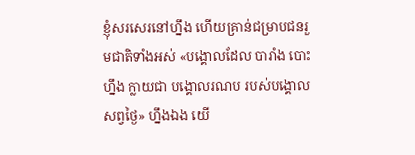ខ្ញុំសរសេរនៅហ្នឹង ហើយគ្រាន់ជម្រាបជនរួមជាតិទាំងអស់ «បង្គោលដែល បារាំង បោះហ្នឹង ក្លាយជា បង្គោលរណប របស់បង្គោលសព្វថ្ងៃ» ហ្នឹងឯង យើ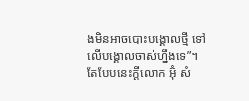ងមិនអាចបោះបង្គោលថ្មី ទៅលើបង្គោលចាស់ហ្នឹងទេ”។
តែបែបនេះក្ដីលោក អ៊ុំ សំ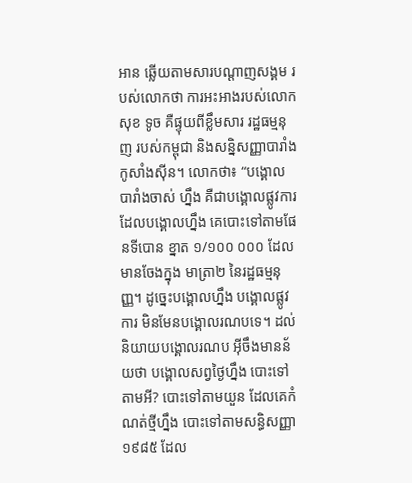អាន ឆ្លើយតាមសារបណ្ដាញសង្គម របស់លោកថា ការអះអាងរបស់លោក សុខ ទូច គឺផ្ទុយពីខ្លឹមសារ រដ្ឋធម្មនុញ របស់កម្ពុជា និងសន្និសញ្ញាបារាំង កូសាំងស៊ីន។ លោកថា៖ “បង្គោលបារាំងចាស់ ហ្នឹង គឺជាបង្គោលផ្លូវការ ដែលបង្គោលហ្នឹង គេបោះទៅតាមផែនទីបោន ខ្នាត ១/១០០ ០០០ ដែលមានចែងក្នុង មាត្រា២ នៃរដ្ឋធម្មនុញ្ញ។ ដូច្នេះបង្គោលហ្នឹង បង្គោលផ្លូវការ មិនមែនបង្គោលរណបទេ។ ដល់និយាយបង្គោលរណប អ៊ីចឹងមានន័យថា បង្គោលសព្វថ្ងៃហ្នឹង បោះទៅតាមអី? បោះទៅតាមយួន ដែលគេកំណត់ថ្មីហ្នឹង បោះទៅតាមសន្ធិសញ្ញា ១៩៨៥ ដែល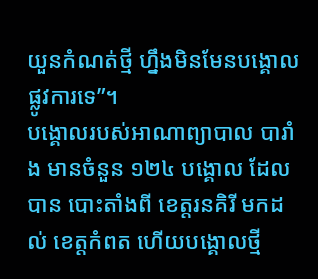យួនកំណត់ថ្មី ហ្នឹងមិនមែនបង្គោលផ្លូវការទេ”។
បង្គោលរបស់អាណាព្យាបាល បារាំង មានចំនួន ១២៤ បង្គោល ដែលបាន បោះតាំងពី ខេត្តរនគិរី មកដល់ ខេត្តកំពត ហើយបង្គោលថ្មី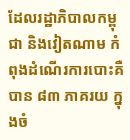ដែលរដ្ឋាភិបាលកម្ពុជា និងវៀតណាម កំពុងដំណើរការបោះគឺបាន ៨៣ ភាគរយ ក្នុងចំ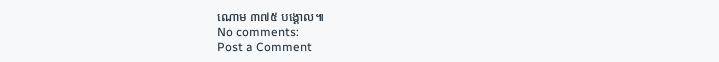ណោម ៣៧៥ បង្គោល៕
No comments:
Post a Comment